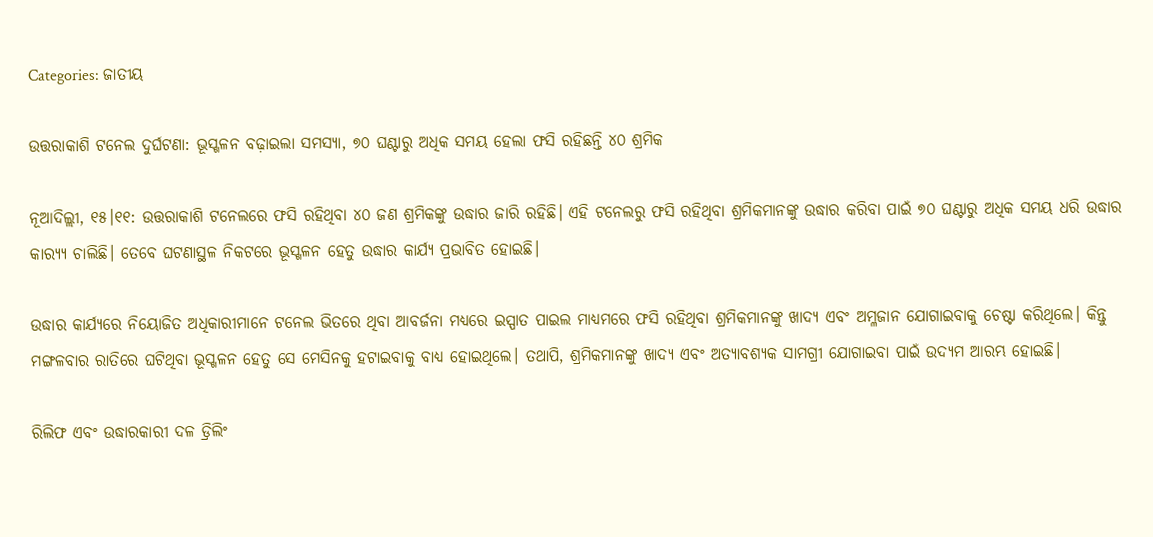Categories: ଜାତୀୟ

ଉତ୍ତରାକାଶି ଟନେଲ ଦୁର୍ଘଟଣା: ଭୂସ୍ଖଳନ ବଢ଼ାଇଲା ସମସ୍ୟା, ୭୦ ଘଣ୍ଟାରୁ ଅଧିକ ସମୟ ହେଲା ଫସି ରହିଛନ୍ତି ୪୦ ଶ୍ରମିକ

ନୂଆଦିଲ୍ଲୀ, ୧୫।୧୧: ଉତ୍ତରାକାଶି ଟନେଲରେ ଫସି ରହିଥିବା ୪୦ ଜଣ ଶ୍ରମିକଙ୍କୁ ଉଦ୍ଧାର ଜାରି ରହିଛି। ଏହି ଟନେଲରୁ ଫସି ରହିଥିବା ଶ୍ରମିକମାନଙ୍କୁ ଉଦ୍ଧାର କରିବା ପାଇଁ ୭୦ ଘଣ୍ଟାରୁ ଅଧିକ ସମୟ ଧରି ଉଦ୍ଧାର କାର‌୍ୟ୍ୟ ଚାଲିଛି। ତେବେ ଘଟଣାସ୍ଥଳ ନିକଟରେ ଭୂସ୍ଖଳନ ହେତୁ ଉଦ୍ଧାର କାର୍ଯ୍ୟ ପ୍ରଭାବିତ ହୋଇଛି।

ଉଦ୍ଧାର କାର୍ଯ୍ୟରେ ନିୟୋଜିତ ଅଧିକାରୀମାନେ ଟନେଲ ଭିତରେ ଥିବା ଆବର୍ଜନା ମଧ୍ୟରେ ଇସ୍ପାତ ପାଇଲ ମାଧ୍ୟମରେ ଫସି ରହିଥିବା ଶ୍ରମିକମାନଙ୍କୁ ଖାଦ୍ୟ ଏବଂ ଅମ୍ଳଜାନ ଯୋଗାଇବାକୁ ଚେଷ୍ଟା କରିଥିଲେ। କିନ୍ତୁ ମଙ୍ଗଳବାର ରାତିରେ ଘଟିଥିବା ଭୂସ୍ଖଳନ ହେତୁ ସେ ମେସିନକୁ ହଟାଇବାକୁ ବାଧ୍ୟ ହୋଇଥିଲେ। ତଥାପି, ଶ୍ରମିକମାନଙ୍କୁ ଖାଦ୍ୟ ଏବଂ ଅତ୍ୟାବଶ୍ୟକ ସାମଗ୍ରୀ ଯୋଗାଇବା ପାଇଁ ଉଦ୍ୟମ ଆରମ୍ଭ ହୋଇଛି।

ରିଲିଫ ଏବଂ ଉଦ୍ଧାରକାରୀ ଦଳ ଡ୍ରିଲିଂ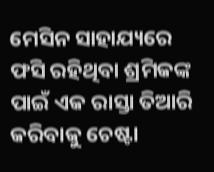ମେସିନ ସାହାଯ୍ୟରେ ଫସି ରହିଥିବା ଶ୍ରମିକଙ୍କ ପାଇଁ ଏକ ରାସ୍ତା ତିଆରି କରିବାକୁ ଚେଷ୍ଟା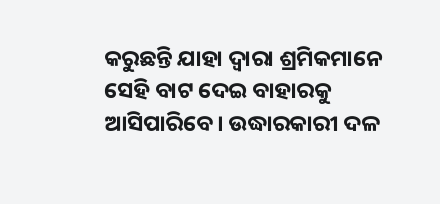କରୁଛନ୍ତି ଯାହା ଦ୍ୱାରା ଶ୍ରମିକମାନେ ସେହି ବାଟ ଦେଇ ବାହାରକୁ ଆସିପାରିବେ। ଉଦ୍ଧାରକାରୀ ଦଳ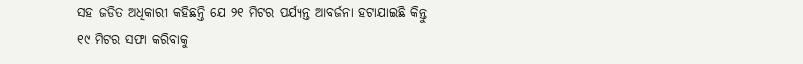ସହ ଜଡିତ ଅଧିକାରୀ କହିଛନ୍ତି ଯେ ୨୧ ମିଟର ପର୍ଯ୍ୟନ୍ତ ଆବର୍ଜନା ହଟାଯାଇଛି କିନ୍ତୁ ୧୯ ମିଟର ସଫା କରିବାକୁ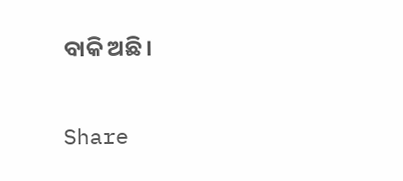ବାକି ଅଛି।

Share